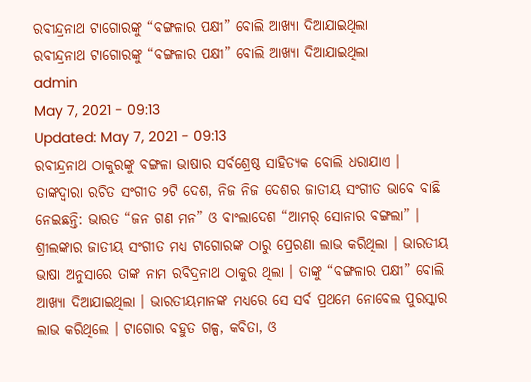ରବୀନ୍ଦ୍ରନାଥ ଟାଗୋରଙ୍କୁ “ବଙ୍ଗଳାର ପକ୍ଷୀ” ବୋଲି ଆଖ୍ୟା ଦିଆଯାଇଥିଲା
ରବୀନ୍ଦ୍ରନାଥ ଟାଗୋରଙ୍କୁ “ବଙ୍ଗଳାର ପକ୍ଷୀ” ବୋଲି ଆଖ୍ୟା ଦିଆଯାଇଥିଲା
admin
May 7, 2021 - 09:13
Updated: May 7, 2021 - 09:13
ରବୀନ୍ଦ୍ରନାଥ ଠାକୁରଙ୍କୁ ବଙ୍ଗଳା ଭାଷାର ସର୍ବଶ୍ରେଷ୍ଠ ସାହିତ୍ୟକ ବୋଲି ଧରାଯାଏ । ତାଙ୍କଦ୍ୱାରା ରଚିତ ସଂଗୀତ ୨ଟି ଦେଶ, ନିଜ ନିଜ ଦେଶର ଜାତୀୟ ସଂଗୀତ ଭାବେ ବାଛି ନେଇଛନ୍ତି: ଭାରତ “ଜନ ଗଣ ମନ” ଓ ବାଂଲାଦେଶ “ଆମର୍ ସୋନାର ବଙ୍ଗଲା” । ଶ୍ରୀଲଙ୍କାର ଜାତୀୟ ସଂଗୀତ ମଧ୍ୟ ଟାଗୋରଙ୍କ ଠାରୁ ପ୍ରେରଣା ଲାଭ କରିଥିଲା । ଭାରତୀୟ ଭାଷା ଅନୁସାରେ ତାଙ୍କ ନାମ ରବିଦ୍ରନାଥ ଠାକୁର ଥିଲା । ତାଙ୍କୁ “ବଙ୍ଗଳାର ପକ୍ଷୀ” ବୋଲି ଆଖ୍ୟା ଦିଆଯାଇଥିଲା । ଭାରତୀୟମାନଙ୍କ ମଧ୍ୟରେ ସେ ସର୍ବ ପ୍ରଥମେ ନୋବେଲ ପୁରସ୍କାର ଲାଭ କରିଥିଲେ । ଟାଗୋର ବହୁତ ଗଳ୍ପ, କବିତା, ଓ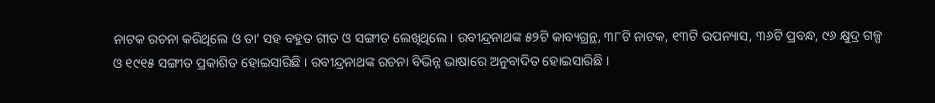ନାଟକ ରଚନା କରିଥିଲେ ଓ ତା’ ସହ ବହୁତ ଗୀତ ଓ ସଙ୍ଗୀତ ଲେଖିଥିଲେ । ରବୀନ୍ଦ୍ରନାଥଙ୍କ ୫୨ଟି କାବ୍ୟଗ୍ରନ୍ଥ, ୩୮ଟି ନାଟକ, ୧୩ଟି ଉପନ୍ୟାସ, ୩୬ଟି ପ୍ରବନ୍ଧ, ୯୬ କ୍ଷୁଦ୍ର ଗଳ୍ପ ଓ ୧୯୧୫ ସଙ୍ଗୀତ ପ୍ରକାଶିତ ହୋଇସାରିଛି । ରବୀନ୍ଦ୍ରନାଥଙ୍କ ରଚନା ବିଭିନ୍ନ ଭାଷାରେ ଅନୁବାଦିତ ହୋଇସାରିଛି ।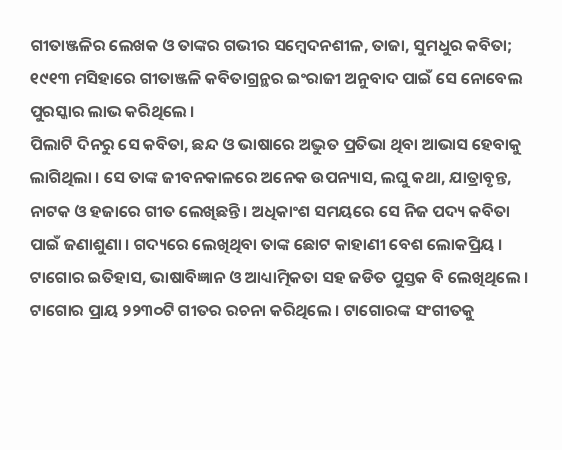ଗୀତାଞ୍ଜଳିର ଲେଖକ ଓ ତାଙ୍କର ଗଭୀର ସମ୍ବେଦନଶୀଳ, ତାଜା, ସୁମଧୁର କବିତା; ୧୯୧୩ ମସିହାରେ ଗୀତାଞ୍ଜଳି କବିତାଗ୍ରନ୍ଥର ଇଂରାଜୀ ଅନୁବାଦ ପାଇଁ ସେ ନୋବେଲ ପୁରସ୍କାର ଲାଭ କରିଥିଲେ ।
ପିଲାଟି ଦିନରୁ ସେ କବିତା, ଛନ୍ଦ ଓ ଭାଷାରେ ଅଦ୍ଭୁତ ପ୍ରତିଭା ଥିବା ଆଭାସ ହେବାକୁ ଲାଗିଥିଲା । ସେ ତାଙ୍କ ଜୀବନକାଳରେ ଅନେକ ଉପନ୍ୟାସ, ଲଘୁ କଥା, ଯାତ୍ରାବୃନ୍ତ, ନାଟକ ଓ ହଜାରେ ଗୀତ ଲେଖିଛନ୍ତି । ଅଧିକାଂଶ ସମୟରେ ସେ ନିଜ ପଦ୍ୟ କବିତା ପାଇଁ ଜଣାଶୁଣା । ଗଦ୍ୟରେ ଲେଖିଥିବା ତାଙ୍କ ଛୋଟ କାହାଣୀ ବେଶ ଲୋକପ୍ରିୟ । ଟାଗୋର ଇତିହାସ, ଭାଷାବିଜ୍ଞାନ ଓ ଆଧ୍ୟାତ୍ମିକତା ସହ ଜଡିତ ପୁସ୍ତକ ବି ଲେଖିଥିଲେ । ଟାଗୋର ପ୍ରାୟ ୨୨୩୦ଟି ଗୀତର ରଚନା କରିଥିଲେ । ଟାଗୋରଙ୍କ ସଂଗୀତକୁ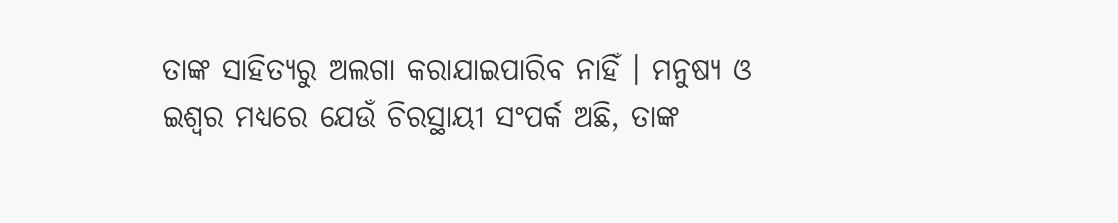ତାଙ୍କ ସାହିତ୍ୟରୁ ଅଲଗା କରାଯାଇପାରିବ ନାହିଁ । ମନୁଷ୍ୟ ଓ ଇଶ୍ୱର ମଧ୍ୟରେ ଯେଉଁ ଚିରସ୍ଥାୟୀ ସଂପର୍କ ଅଛି, ତାଙ୍କ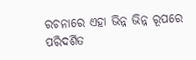ରଚନାରେ ଏହା ଭିନ୍ନ ଭିନ୍ନ ରୂପରେ ପରିଦର୍ଶିତ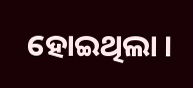ହୋଇଥିଲା ।